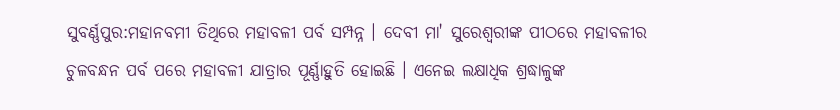ସୁବର୍ଣ୍ଣପୁର:ମହାନବମୀ ତିଥିରେ ମହାବଳୀ ପର୍ବ ସମ୍ପନ୍ନ । ଦେବୀ ମା' ସୁରେଶ୍ବରୀଙ୍କ ପୀଠରେ ମହାବଳୀର ଚୁଳବନ୍ଧନ ପର୍ବ ପରେ ମହାବଳୀ ଯାତ୍ରାର ପୂର୍ଣ୍ଣାହୁତି ହୋଇଛି । ଏନେଇ ଲକ୍ଷାଧିକ ଶ୍ରଦ୍ଧାଳୁଙ୍କ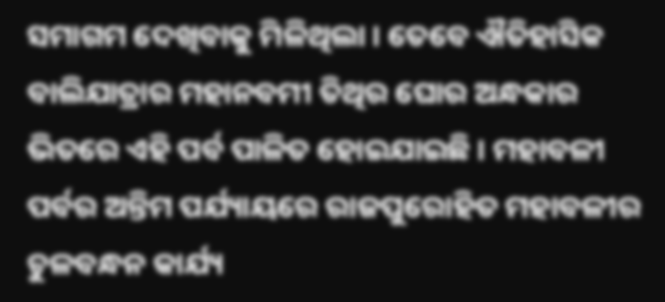ସମାଗମ ଦେଖିବାକୁ ମିଳିଥିଲା । ତେବେ ଐତିହାସିକ ବାଲିଯାତ୍ରାର ମହାନବମୀ ତିଥିର ଘୋର ଅନ୍ଧକାର ଭିତରେ ଏହି ପର୍ବ ପାଳିତ ହୋଇଯାଇଛି । ମହାବଳୀ ପର୍ବର ଅନ୍ତିମ ପର୍ଯ୍ୟାୟରେ ରାଜପୁରୋହିତ ମହାବଳୀର ଚୁଳବନ୍ଧନ କାର୍ଯ୍ୟ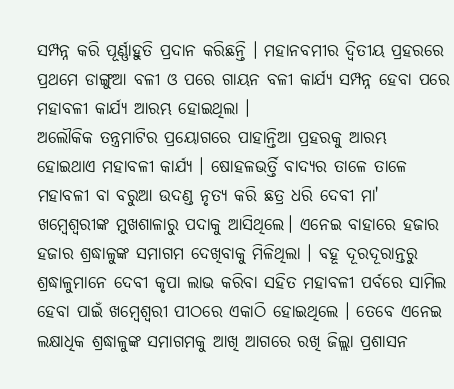ସମ୍ପନ୍ନ କରି ପୂର୍ଣ୍ଣାହୁତି ପ୍ରଦାନ କରିଛନ୍ତି । ମହାନବମୀର ଦ୍ବିତୀୟ ପ୍ରହରରେ ପ୍ରଥମେ ଡାଙ୍ଗୁଆ ବଳୀ ଓ ପରେ ଗାୟନ ବଳୀ କାର୍ଯ୍ୟ ସମ୍ପନ୍ନ ହେବା ପରେ ମହାବଳୀ କାର୍ଯ୍ୟ ଆରମ୍ଭ ହୋଇଥିଲା ।
ଅଲୌକିକ ତନ୍ତ୍ରମାଟିର ପ୍ରୟୋଗରେ ପାହାନ୍ତିଆ ପ୍ରହରକୁ ଆରମ୍ଭ ହୋଇଥାଏ ମହାବଳୀ କାର୍ଯ୍ୟ । ଷୋହଳଭର୍ତ୍ତି ବାଦ୍ୟର ତାଳେ ତାଳେ ମହାବଳୀ ବା ବରୁଆ ଉଦଣ୍ଡ ନୃତ୍ୟ କରି ଛତ୍ର ଧରି ଦେବୀ ମା' ଖମ୍ବେଶ୍ବରୀଙ୍କ ମୁଖଶାଳାରୁ ପଦାକୁ ଆସିଥିଲେ। ଏନେଇ ବାହାରେ ହଜାର ହଜାର ଶ୍ରଦ୍ଧାଳୁଙ୍କ ସମାଗମ ଦେଖିବାକୁ ମିଳିଥିଲା । ବହୂ ଦୂରଦୂରାନ୍ତରୁ ଶ୍ରଦ୍ଧାଳୁମାନେ ଦେବୀ କୃପା ଲାଭ କରିବା ସହିତ ମହାବଳୀ ପର୍ବରେ ସାମିଲ ହେବା ପାଇଁ ଖମ୍ବେଶ୍ବରୀ ପୀଠରେ ଏକାଠି ହୋଇଥିଲେ । ତେବେ ଏନେଇ ଲକ୍ଷାଧିକ ଶ୍ରଦ୍ଧାଳୁଙ୍କ ସମାଗମକୁ ଆଖି ଆଗରେ ରଖି ଜିଲ୍ଲା ପ୍ରଶାସନ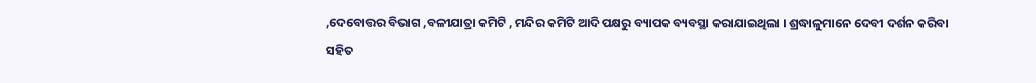,ଦେବୋତ୍ତର ବିଭାଗ ,ବଳୀଯାତ୍ରା କମିଟି , ମନ୍ଦିର କମିଟି ଆଦି ପକ୍ଷରୁ ବ୍ୟାପକ ବ୍ୟବସ୍ଥା କରାଯାଇଥିଲା । ଶ୍ରଦ୍ଧାଳୁମାନେ ଦେବୀ ଦର୍ଶନ କରିବା ସହିତ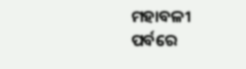ମହାବଳୀ ପର୍ବରେ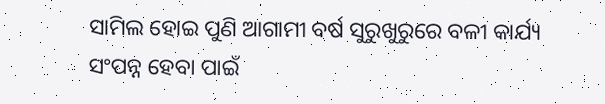ସାମିଲ ହୋଇ ପୁଣି ଆଗାମୀ ବର୍ଷ ସୁରୁଖୁରୁରେ ବଳୀ କାର୍ଯ୍ୟ ସଂପନ୍ନ ହେବା ପାଇଁ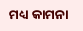ମଧ୍ୟ କାମନା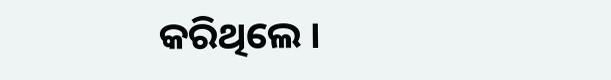କରିଥିଲେ ।